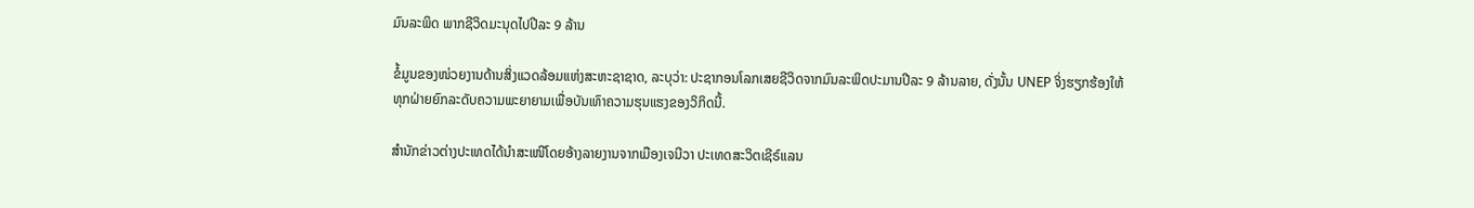ມົນລະພິດ ພາກຊີວິດມະນຸດໄປປີລະ 9 ລ້ານ

ຂໍ້ມູນຂອງໜ່ວຍງານດ້ານສິ່ງແວດລ້ອມແຫ່ງສະຫະຊາຊາດ, ລະບຸວ່າ: ປະຊາກອນໂລກເສຍຊີວິດຈາກມົນລະພິດປະມານປີລະ 9 ລ້ານລາຍ, ດັ່ງນັ້ນ UNEP ຈິ່ງຮຽກຮ້ອງໃຫ້ທຸກຝ່າຍຍົກລະດັບຄວາມພະຍາຍາມເພື່ອບັນເທົາຄວາມຮຸນແຮງຂອງວິກິດນີ້.

ສຳນັກຂ່າວຕ່າງປະເທດໄດ້ນຳສະເໜີໂດຍອ້າງລາຍງານຈາກເມືອງເຈນີວາ ປະເທດສະວິຕເຊີຣ໌ແລນ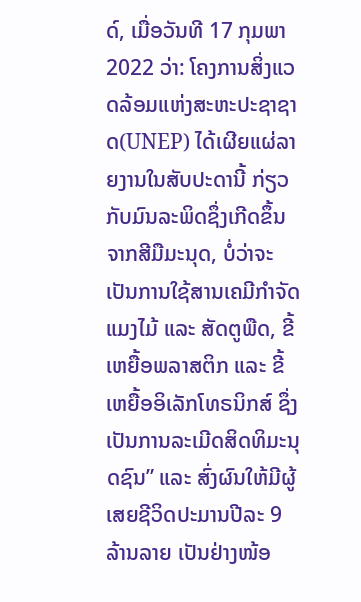ດ໌, ເມື່ອວັນທີ 17 ກຸມພາ 2022 ວ່າ: ໂຄງການສິ່ງແວດລ້ອມແຫ່ງສະຫະປະຊາຊາດ(UNEP) ໄດ້ເຜີຍແຜ່ລາຍງານໃນສັບປະດານີ້ ກ່ຽວກັບມົນລະພິດຊຶ່ງເກີດຂຶ້ນຈາກສີມືມະນຸດ, ບໍ່ວ່າຈະເປັນການໃຊ້ສານເຄມີກຳຈັດແມງໄມ້ ແລະ ສັດຕູພືດ, ຂີ້ເຫຍື້ອພລາສຕິກ ແລະ ຂີ້ເຫຍື້ອອິເລັກໂທຣນິກສ໌ ຊຶ່ງ ເປັນການລະເມີດສິດທິມະນຸດຊົນ” ແລະ ສົ່ງຜົນໃຫ້ມີຜູ້ເສຍຊີວິດປະມານປີລະ 9 ລ້ານລາຍ ເປັນຢ່າງໜ້ອ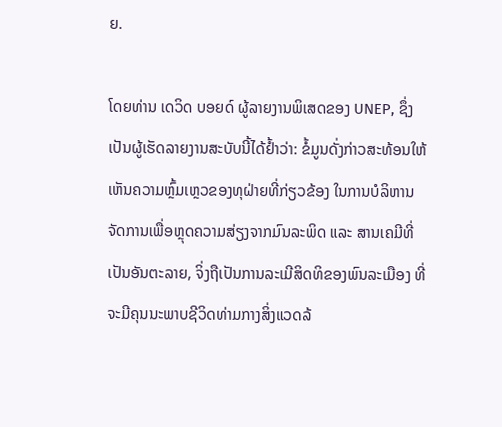ຍ.

ໂດຍທ່ານ ເດວິດ ບອຍດ໌ ຜູ້ລາຍງານພິເສດຂອງ UNEP, ຊຶ່ງເປັນຜູ້ເຮັດລາຍງານສະບັບນີ້ໄດ້ຢ້ຳວ່າ: ຂໍ້ມູນດັ່ງກ່າວສະທ້ອນໃຫ້ເຫັນຄວາມຫຼົ້ມເຫຼວຂອງທຸຝ່າຍທີ່ກ່ຽວຂ້ອງ ໃນການບໍລິຫານຈັດການເພື່ອຫຼຸດຄວາມສ່ຽງຈາກມົນລະພິດ ແລະ ສານເຄມີທີ່ເປັນອັນຕະລາຍ, ຈິ່ງຖືເປັນການລະເມີສິດທິຂອງພົນລະເມືອງ ທີ່ຈະມີຄຸນນະພາບຊີວິດທ່າມກາງສິ່ງແວດລ້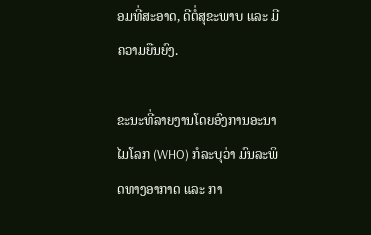ອມທີ່ສະອາດ, ດີຕໍ່ສຸຂະພາບ ແລະ ມີຄວາມຍືນຍົງ.

ຂະນະທີ່ລາຍງານໂດຍອົງການອະນາໄມໂລກ (WHO) ກໍລະບຸວ່າ ມົນລະພິດທາງອາກາດ ແລະ ກາ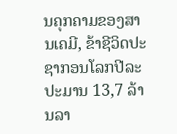ນຄຸກຄາມຂອງສານເຄມີ, ຂ້າຊີວິດປະຊາກອນໂລກປີລະປະມານ 13,7 ລ້ານລາ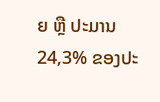ຍ ຫຼື ປະມານ 24,3% ຂອງປະ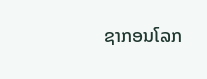ຊາກອນໂລກ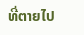ທີ່ຕາຍໄປ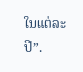ໃນແຕ່ລະປີ”.